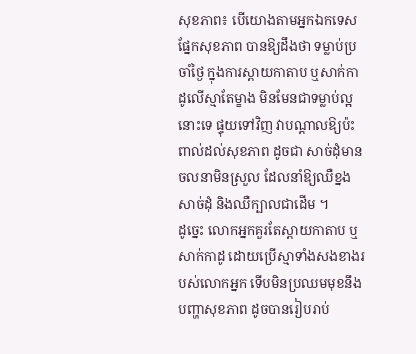សុខភាព៖ បើយោងតាមអ្នកឯកទេសផ្នែកសុខភាព បានឱ្យដឹងថា ទម្លាប់ប្រចាំថ្ងៃ ក្នុងការស្ពាយកាតាប ឬសាក់កាដូលើស្មាតែម្ខាង មិនមែនជាទម្លាប់ល្អនោះទេ ផ្ទុយទៅវិញ វាបណ្ដាលឱ្យប៉ះពាល់ដល់សុខភាព ដូចជា សាច់ដុំមានចលនាមិនស្រួល ដែលនាំឱ្យឈឺខ្នង សាច់ដុំ និងឈឺក្បាលជាដើម ។
ដូច្នេះ លោកអ្នកគួរតែស្ពាយកាតាប ឬសាក់កាដូ ដោយប្រើស្មាទាំងសងខាងរបស់លោកអ្នក ទើបមិនប្រឈមមុខនឹងបញ្ហាសុខភាព ដូចបានរៀបរាប់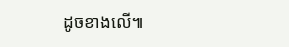ដូចខាងលើ៕